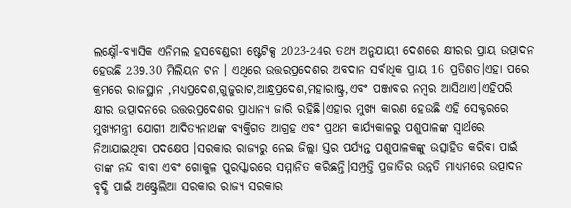ଲକ୍ଷ୍ନୌ-ବ୍ୟାସିକ ଏନିମଲ ହସବେଣ୍ଡରୀ ଷ୍ଟେଟିକ୍ସ 2023-24ର ତଥ୍ୟ ଅନୁଯାୟୀ ଦେଶରେ କ୍ଷୀରର ପ୍ରାୟ ଉତ୍ପାଦନ ହେଉଛି 239.30 ମିଲିୟନ ଟନ । ଏଥିରେ ଉତ୍ତରପ୍ରଦେଶର ଅବଦାନ ସର୍ବାଧିକ ପ୍ରାୟ 16 ପ୍ରତିଶତ।ଏହା ପରେ କ୍ରମରେ ରାଜସ୍ଥାନ ,ମଧ୍ୟପ୍ରଦେଶ,ଗୁଜୁରାଟ,ଆନ୍ଧ୍ରପ୍ରଦେଶ,ମହାରାଷ୍ଟ୍ର,ଏବଂ ପଞ୍ଜାବର ନମ୍ବର ଆସିଥାଏ।ଏହିପରି କ୍ଷୀର ଉତ୍ପାଦନରେ ଉତ୍ତରପ୍ରଦେଶର ପ୍ରାଧାନ୍ୟ ଜାରି ରହିଛି।ଏହାର ମୁଖ୍ୟ କାରଣ ହେଉଛି ଏହି ସେକ୍ଟରରେ ମୁଖ୍ୟମନ୍ତ୍ରୀ ଯୋଗୀ ଆଦିତ୍ୟନାଥଙ୍କ ବ୍ୟକ୍ତିଗତ ଆଗ୍ରହ ଏବଂ ପ୍ରଥମ କାର୍ଯ୍ୟକାଳରୁ ପଶୁପାଳଙ୍କ ସ୍ୱାର୍ଥରେ ନିଆଯାଇଥିବା ପଦକ୍ଷେପ ।ସରକାର ରାଜ୍ୟରୁ ନେଇ ଜିଲ୍ଲା ସ୍ତର ପର୍ଯ୍ୟନ୍ତ ପଶୁପାଳକଙ୍କୁ ଉତ୍ସାହିତ କରିବା ପାଇଁ ତାଙ୍କ ନନ୍ଦ ବାବା ଏବଂ ଗୋକୁଳ ପୁରସ୍କାରରେ ସମ୍ମାନିତ କରିଛନ୍ତି।ସମ୍ପ୍ରତ୍ତି ପ୍ରଜାତିର ଉନ୍ନତି ମାଧ୍ୟମରେ ଉତ୍ପାଦନ ବୃଦ୍ଧି ପାଇଁ ଅଷ୍ଟ୍ରେଲିଆ ସରକାର ରାଜ୍ୟ ସରକାର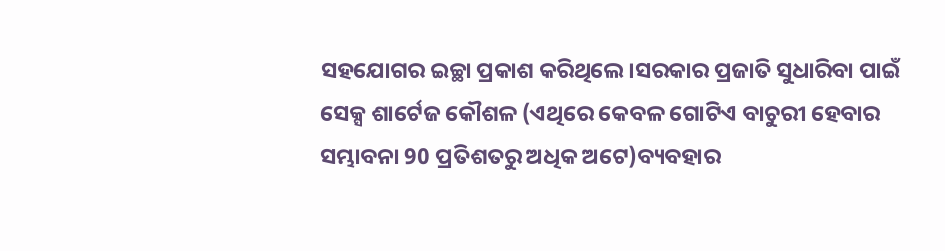ସହଯୋଗର ଇଚ୍ଛା ପ୍ରକାଶ କରିଥିଲେ।ସରକାର ପ୍ରଜାତି ସୁଧାରିବା ପାଇଁ ସେକ୍ସ ଶାର୍ଟେଜ କୌଶଳ (ଏଥିରେ କେବଳ ଗୋଟିଏ ବାଚୁରୀ ହେବାର ସମ୍ଭାବନା 90 ପ୍ରତିଶତରୁ ଅଧିକ ଅଟେ)ବ୍ୟବହାର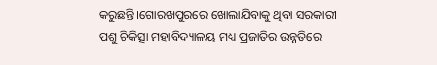କରୁଛନ୍ତି।ଗୋରଖପୁରରେ ଖୋଲାଯିବାକୁ ଥିବା ସରକାରୀ ପଶୁ ଚିକିତ୍ସା ମହାବିଦ୍ୟାଳୟ ମଧ୍ୟ ପ୍ରଜାତିର ଉନ୍ନତିରେ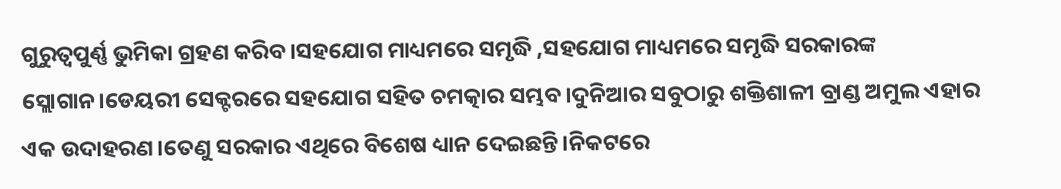ଗୁରୁତ୍ୱପୁର୍ଣ୍ଣ ଭୁମିକା ଗ୍ରହଣ କରିବ।ସହଯୋଗ ମାଧ୍ୟମରେ ସମୃଦ୍ଧି ,ସହଯୋଗ ମାଧ୍ୟମରେ ସମୃଦ୍ଧି ସରକାରଙ୍କ ସ୍ଲୋଗାନ।ଡେୟରୀ ସେକ୍ଟରରେ ସହଯୋଗ ସହିତ ଚମତ୍କାର ସମ୍ଭବ।ଦୁନିଆର ସବୁଠାରୁ ଶକ୍ତିଶାଳୀ ବ୍ରାଣ୍ଡ ଅମୁଲ ଏହାର ଏକ ଉଦାହରଣ।ତେଣୁ ସରକାର ଏଥିରେ ବିଶେଷ ଧ୍ୟାନ ଦେଇଛନ୍ତି।ନିକଟରେ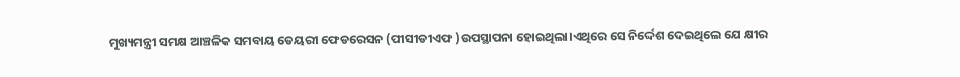ମୁଖ୍ୟମନ୍ତ୍ରୀ ସମକ୍ଷ ଆଞ୍ଚଳିକ ସମବାୟ ଡେୟରୀ ଫେଡରେସନ (ପୀସୀଡୀଏଫ )ଉପସ୍ଥାପନା ହୋଇଥିଲା।ଏଥିରେ ସେ ନିର୍ଦ୍ଦେଶ ଦେଇଥିଲେ ଯେ କ୍ଷୀର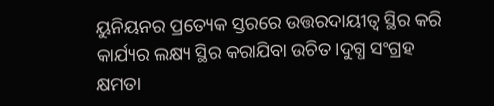ୟୁନିୟନର ପ୍ରତ୍ୟେକ ସ୍ତରରେ ଉତ୍ତରଦାୟୀତ୍ୱ ସ୍ଥିର କରି କାର୍ଯ୍ୟର ଲକ୍ଷ୍ୟ ସ୍ଥିର କରାଯିବା ଉଚିତ।ଦୁଗ୍ଧ ସଂଗ୍ରହ କ୍ଷମତା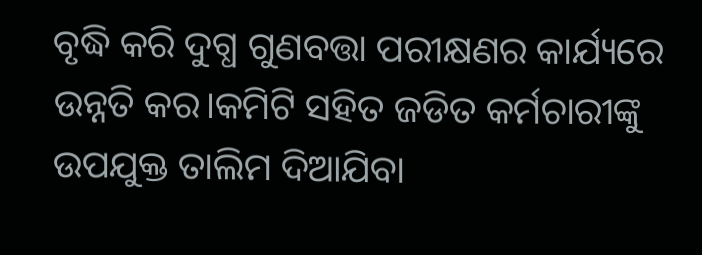ବୃଦ୍ଧି କରି ଦୁଗ୍ଧ ଗୁଣବତ୍ତା ପରୀକ୍ଷଣର କାର୍ଯ୍ୟରେ ଉନ୍ନତି କର।କମିଟି ସହିତ ଜଡିତ କର୍ମଚାରୀଙ୍କୁ ଉପଯୁକ୍ତ ତାଲିମ ଦିଆଯିବା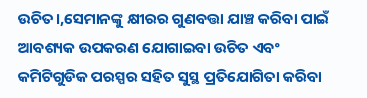ଉଚିତ।,ସେମାନଙ୍କୁ କ୍ଷୀରର ଗୁଣବତ୍ତା ଯାଞ୍ଚ କରିବା ପାଇଁ ଆବଶ୍ୟକ ଉପକରଣ ଯୋଗାଇବା ଉଚିତ ଏବଂ କମିଟିଗୁଡିକ ପରସ୍ପର ସହିତ ସୁସ୍ଥ ପ୍ରତିଯୋଗିତା କରିବା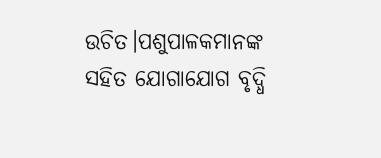ଉଚିତ।ପଶୁପାଳକମାନଙ୍କ ସହିତ ଯୋଗାଯୋଗ ବୃଦ୍ଧି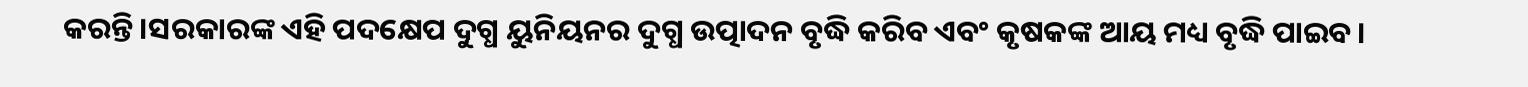କରନ୍ତି।ସରକାରଙ୍କ ଏହି ପଦକ୍ଷେପ ଦୁଗ୍ଧ ୟୁନିୟନର ଦୁଗ୍ଧ ଉତ୍ପାଦନ ବୃଦ୍ଧି କରିବ ଏବଂ କୃଷକଙ୍କ ଆୟ ମଧ୍ୟ ବୃଦ୍ଧି ପାଇବ।